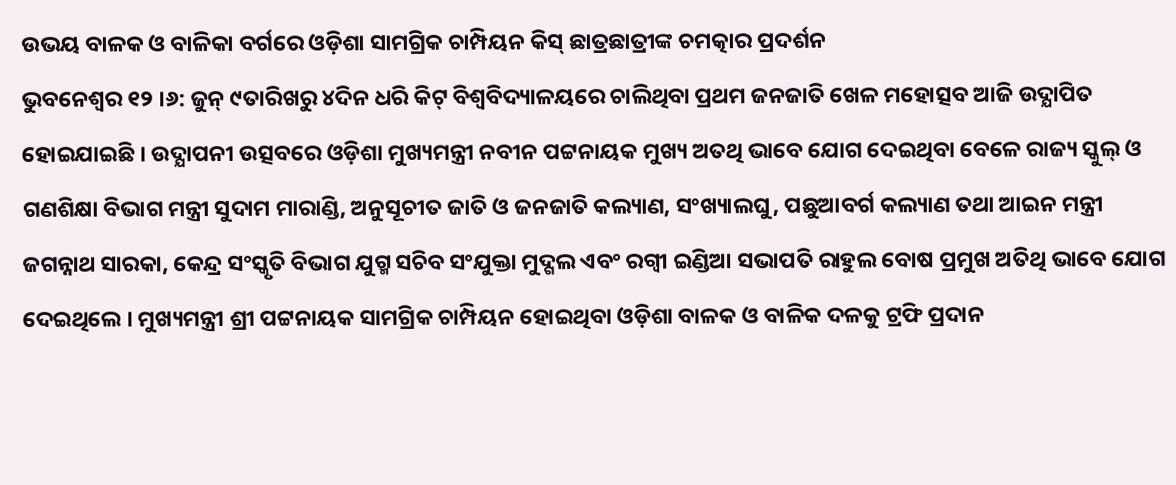ଉଭୟ ବାଳକ ଓ ବାଳିକା ବର୍ଗରେ ଓଡ଼ିଶା ସାମଗ୍ରିକ ଚାମ୍ପିୟନ କିସ୍ ଛାତ୍ରଛାତ୍ରୀଙ୍କ ଚମତ୍କାର ପ୍ରଦର୍ଶନ
ଭୁବନେଶ୍ୱର ୧୨ ।୬: ଜୁନ୍ ୯ତାରିଖରୁ ୪ଦିନ ଧରି କିଟ୍ ବିଶ୍ୱବିଦ୍ୟାଳୟରେ ଚାଲିଥିବା ପ୍ରଥମ ଜନଜାତି ଖେଳ ମହୋତ୍ସବ ଆଜି ଉଦ୍ଯାପିତ ହୋଇଯାଇଛି । ଉଦ୍ଯାପନୀ ଉତ୍ସବରେ ଓଡ଼ିଶା ମୁଖ୍ୟମନ୍ତ୍ରୀ ନବୀନ ପଟ୍ଟନାୟକ ମୁଖ୍ୟ ଅତଥି ଭାବେ ଯୋଗ ଦେଇଥିବା ବେଳେ ରାଜ୍ୟ ସ୍କୁଲ୍ ଓ ଗଣଶିକ୍ଷା ବିଭାଗ ମନ୍ତ୍ରୀ ସୁଦାମ ମାରାଣ୍ଡି, ଅନୁସୂଚୀତ ଜାତି ଓ ଜନଜାତି କଲ୍ୟାଣ, ସଂଖ୍ୟାଲଘୁ, ପଛୁଆବର୍ଗ କଲ୍ୟାଣ ତଥା ଆଇନ ମନ୍ତ୍ରୀ ଜଗନ୍ନାଥ ସାରକା, କେନ୍ଦ୍ର ସଂସ୍କୃତି ବିଭାଗ ଯୁଗ୍ମ ସଚିବ ସଂଯୁକ୍ତା ମୁଦ୍ଗଲ ଏବଂ ରଗ୍ବୀ ଇଣ୍ଡିଆ ସଭାପତି ରାହୁଲ ବୋଷ ପ୍ରମୁଖ ଅତିଥି ଭାବେ ଯୋଗ ଦେଇଥିଲେ । ମୁଖ୍ୟମନ୍ତ୍ରୀ ଶ୍ରୀ ପଟ୍ଟନାୟକ ସାମଗ୍ରିକ ଚାମ୍ପିୟନ ହୋଇଥିବା ଓଡ଼ିଶା ବାଳକ ଓ ବାଳିକ ଦଳକୁ ଟ୍ରଫି ପ୍ରଦାନ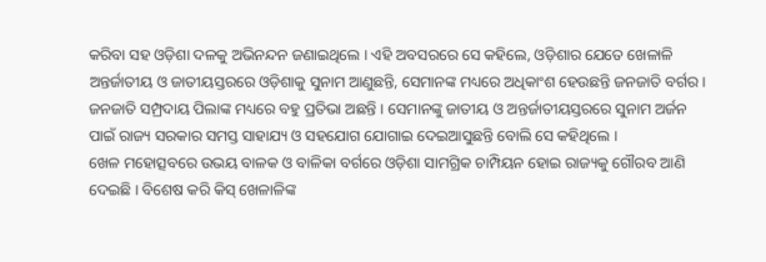କରିବା ସହ ଓଡ଼ିଶା ଦଳକୁ ଅଭିନନ୍ଦନ ଜଣାଇଥିଲେ । ଏହି ଅବସରରେ ସେ କହିଲେ, ଓଡ଼ିଶାର ଯେତେ ଖେଳାଳି ଅନ୍ତର୍ଜାତୀୟ ଓ ଜାତୀୟସ୍ତରରେ ଓଡ଼ିଶାକୁ ସୁନାମ ଆଣୁଛନ୍ତି, ସେମାନଙ୍କ ମଧ୍ୟରେ ଅଧିକାଂଶ ହେଉଛନ୍ତି ଜନଜାତି ବର୍ଗର । ଜନଜାତି ସମ୍ପ୍ରଦାୟ ପିଲାଙ୍କ ମଧ୍ୟରେ ବହୁ ପ୍ରତିଭା ଅଛନ୍ତି । ସେମାନଙ୍କୁ ଜାତୀୟ ଓ ଅନ୍ତର୍ଜାତୀୟସ୍ତରରେ ସୁନାମ ଅର୍ଜନ ପାଇଁ ରାଜ୍ୟ ସରକାର ସମସ୍ତ ସାହାଯ୍ୟ ଓ ସହଯୋଗ ଯୋଗାଇ ଦେଇଆସୁଛନ୍ତି ବୋଲି ସେ କହିଥିଲେ ।
ଖେଳ ମହୋତ୍ସବରେ ଉଭୟ ବାଳକ ଓ ବାଳିକା ବର୍ଗରେ ଓଡ଼ିଶା ସାମଗ୍ରିକ ଚାମ୍ପିୟନ ହୋଇ ରାଜ୍ୟକୁ ଗୌରବ ଆଣି ଦେଇଛି । ବିଶେଷ କରି କିସ୍ ଖେଳାଳିଙ୍କ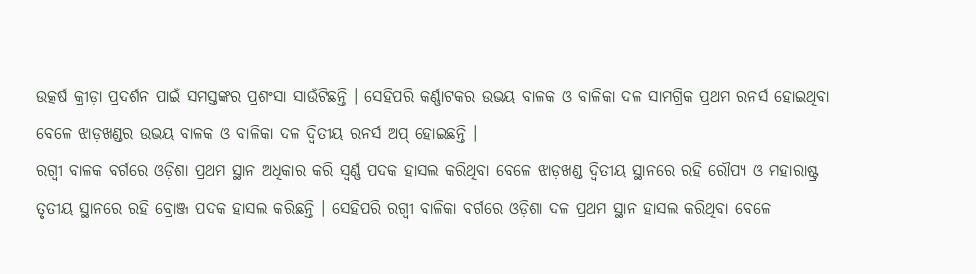ଉତ୍କର୍ଷ କ୍ରୀଡ଼ା ପ୍ରଦର୍ଶନ ପାଇଁ ସମସ୍ତଙ୍କର ପ୍ରଶଂସା ସାଉଁଟିଛନ୍ତି । ସେହିପରି କର୍ଣ୍ଣାଟକର ଉଭୟ ବାଳକ ଓ ବାଳିକା ଦଳ ସାମଗ୍ରିକ ପ୍ରଥମ ରନର୍ସ ହୋଇଥିବା ବେଳେ ଝାଡ଼ଖଣ୍ଡର ଉଭୟ ବାଳକ ଓ ବାଳିକା ଦଳ ଦ୍ୱିତୀୟ ରନର୍ସ ଅପ୍ ହୋଇଛନ୍ତି ।
ରଗ୍ବୀ ବାଳକ ବର୍ଗରେ ଓଡ଼ିଶା ପ୍ରଥମ ସ୍ଥାନ ଅଧିକାର କରି ସ୍ୱର୍ଣ୍ଣ ପଦକ ହାସଲ କରିଥିବା ବେଳେ ଝାଡ଼ଖଣ୍ଡ ଦ୍ୱିତୀୟ ସ୍ଥାନରେ ରହି ରୌପ୍ୟ ଓ ମହାରାଷ୍ଟ୍ର ତୃତୀୟ ସ୍ଥାନରେ ରହି ବ୍ରୋଞ୍ଜ ପଦକ ହାସଲ କରିଛନ୍ତି । ସେହିପରି ରଗ୍ବୀ ବାଳିକା ବର୍ଗରେ ଓଡ଼ିଶା ଦଳ ପ୍ରଥମ ସ୍ଥାନ ହାସଲ କରିଥିବା ବେଳେ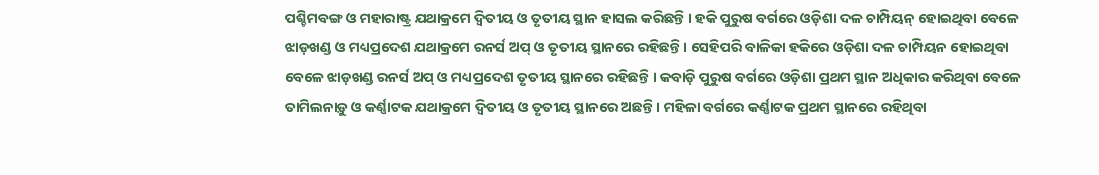ପଶ୍ଚିମବଙ୍ଗ ଓ ମହାରାଷ୍ଟ୍ର ଯଥାକ୍ରମେ ଦ୍ୱିତୀୟ ଓ ତୃତୀୟ ସ୍ଥାନ ହାସଲ କରିଛନ୍ତି । ହକି ପୁରୁଷ ବର୍ଗରେ ଓଡ଼ିଶା ଦଳ ଚାମ୍ପିୟନ୍ ହୋଇଥିବା ବେଳେ ଝାଡ଼ଖଣ୍ଡ ଓ ମଧ୍ୟପ୍ରଦେଶ ଯଥାକ୍ରମେ ରନର୍ସ ଅପ୍ ଓ ତୃତୀୟ ସ୍ଥାନରେ ରହିଛନ୍ତି । ସେହିପରି ବାଳିକା ହକିରେ ଓଡ଼ିଶା ଦଳ ଚାମ୍ପିୟନ ହୋଇଥିବା ବେଳେ ଝାଡ଼ଖଣ୍ଡ ରନର୍ସ ଅପ୍ ଓ ମଧ୍ୟପ୍ରଦେଶ ତୃତୀୟ ସ୍ଥାନରେ ରହିଛନ୍ତି । କବାଡ଼ି ପୁରୁଷ ବର୍ଗରେ ଓଡ଼ିଶା ପ୍ରଥମ ସ୍ଥାନ ଅଧିକାର କରିଥିବା ବେଳେ ତାମିଲନାଡ଼ୁ ଓ କର୍ଣ୍ଣାଟକ ଯଥାକ୍ରମେ ଦ୍ୱିତୀୟ ଓ ତୃତୀୟ ସ୍ଥାନରେ ଅଛନ୍ତି । ମହିଳା ବର୍ଗରେ କର୍ଣ୍ଣାଟକ ପ୍ରଥମ ସ୍ଥାନରେ ରହିଥିବା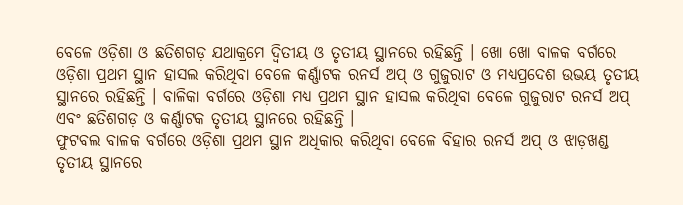ବେଳେ ଓଡ଼ିଶା ଓ ଛତିଶଗଡ଼ ଯଥାକ୍ରମେ ଦ୍ୱିତୀୟ ଓ ତୃତୀୟ ସ୍ଥାନରେ ରହିଛନ୍ତି । ଖୋ ଖୋ ବାଳକ ବର୍ଗରେ ଓଡ଼ିଶା ପ୍ରଥମ ସ୍ଥାନ ହାସଲ କରିଥିବା ବେଳେ କର୍ଣ୍ଣାଟକ ରନର୍ସ ଅପ୍ ଓ ଗୁଜୁରାଟ ଓ ମଧ୍ୟପ୍ରଦେଶ ଉଭୟ ତୃତୀୟ ସ୍ଥାନରେ ରହିଛନ୍ତି । ବାଳିକା ବର୍ଗରେ ଓଡ଼ିଶା ମଧ୍ୟ ପ୍ରଥମ ସ୍ଥାନ ହାସଲ କରିଥିବା ବେଳେ ଗୁଜୁରାଟ ରନର୍ସ ଅପ୍ ଏବଂ ଛତିଶଗଡ଼ ଓ କର୍ଣ୍ଣାଟକ ତୃତୀୟ ସ୍ଥାନରେ ରହିଛନ୍ତି ।
ଫୁଟବଲ ବାଳକ ବର୍ଗରେ ଓଡ଼ିଶା ପ୍ରଥମ ସ୍ଥାନ ଅଧିକାର କରିଥିବା ବେଳେ ବିହାର ରନର୍ସ ଅପ୍ ଓ ଝାଡ଼ଖଣ୍ଡ ତୃତୀୟ ସ୍ଥାନରେ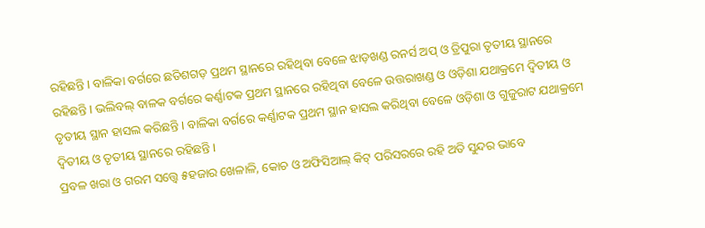ରହିଛନ୍ତି । ବାଳିକା ବର୍ଗରେ ଛତିଶଗଡ଼ ପ୍ରଥମ ସ୍ଥାନରେ ରହିଥିବା ବେଳେ ଝାଡ଼ଖଣ୍ଡ ରନର୍ସ ଅପ୍ ଓ ତ୍ରିପୁରା ତୃତୀୟ ସ୍ଥାନରେ ରହିଛନ୍ତି । ଭଲିବଲ୍ ବାଳକ ବର୍ଗରେ କର୍ଣ୍ଣାଟକ ପ୍ରଥମ ସ୍ଥାନରେ ରହିଥିବା ବେଳେ ଉତ୍ତରାଖଣ୍ଡ ଓ ଓଡ଼ିଶା ଯଥାକ୍ରମେ ଦ୍ୱିତୀୟ ଓ ତୃତୀୟ ସ୍ଥାନ ହାସଲ କରିଛନ୍ତି । ବାଳିକା ବର୍ଗରେ କର୍ଣ୍ଣାଟକ ପ୍ରଥମ ସ୍ଥାନ ହାସଲ କରିଥିବା ବେଳେ ଓଡ଼ିଶା ଓ ଗୁଜୁରାଟ ଯଥାକ୍ରମେ ଦ୍ୱିତୀୟ ଓ ତୃତୀୟ ସ୍ଥାନରେ ରହିଛନ୍ତି ।
ପ୍ରବଳ ଖରା ଓ ଗରମ ସତ୍ତ୍ୱେ ୫ହଜାର ଖେଳାଳି, କୋଚ ଓ ଅଫିସିଆଲ୍ କିଟ୍ ପରିସରରେ ରହି ଅତି ସୁନ୍ଦର ଭାବେ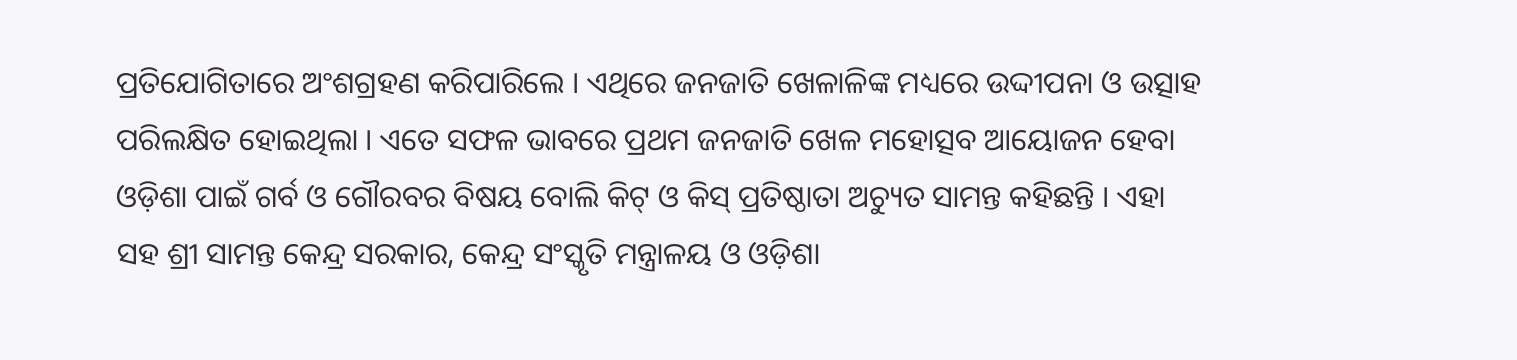ପ୍ରତିଯୋଗିତାରେ ଅଂଶଗ୍ରହଣ କରିପାରିଲେ । ଏଥିରେ ଜନଜାତି ଖେଳାଳିଙ୍କ ମଧ୍ୟରେ ଉଦ୍ଦୀପନା ଓ ଉତ୍ସାହ ପରିଲକ୍ଷିତ ହୋଇଥିଲା । ଏତେ ସଫଳ ଭାବରେ ପ୍ରଥମ ଜନଜାତି ଖେଳ ମହୋତ୍ସବ ଆୟୋଜନ ହେବା ଓଡ଼ିଶା ପାଇଁ ଗର୍ବ ଓ ଗୌରବର ବିଷୟ ବୋଲି କିଟ୍ ଓ କିସ୍ ପ୍ରତିଷ୍ଠାତା ଅଚ୍ୟୁତ ସାମନ୍ତ କହିଛନ୍ତି । ଏହା ସହ ଶ୍ରୀ ସାମନ୍ତ କେନ୍ଦ୍ର ସରକାର, କେନ୍ଦ୍ର ସଂସ୍କୃତି ମନ୍ତ୍ରାଳୟ ଓ ଓଡ଼ିଶା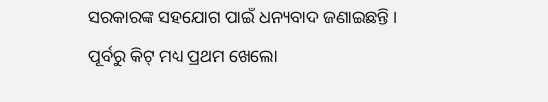ସରକାରଙ୍କ ସହଯୋଗ ପାଇଁ ଧନ୍ୟବାଦ ଜଣାଇଛନ୍ତି । ପୂର୍ବରୁ କିଟ୍ ମଧ୍ୟ ପ୍ରଥମ ଖେଲୋ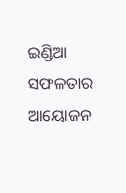ଇଣ୍ଡିଆ ସଫଳତାର ଆୟୋଜନ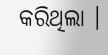କରିଥିଲା ।